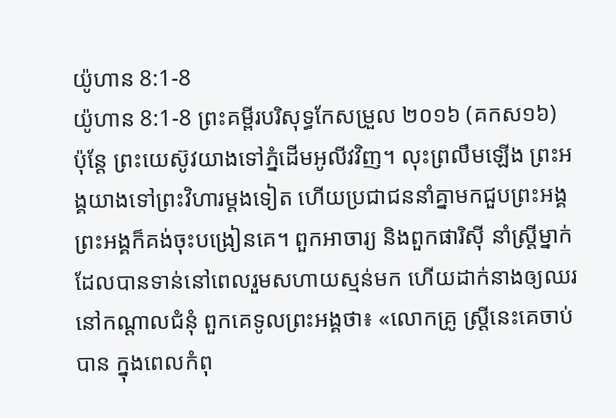យ៉ូហាន 8:1-8
យ៉ូហាន 8:1-8 ព្រះគម្ពីរបរិសុទ្ធកែសម្រួល ២០១៦ (គកស១៦)
ប៉ុន្ដែ ព្រះយេស៊ូវយាងទៅភ្នំដើមអូលីវវិញ។ លុះព្រលឹមឡើង ព្រះអង្គយាងទៅព្រះវិហារម្តងទៀត ហើយប្រជាជននាំគ្នាមកជួបព្រះអង្គ ព្រះអង្គក៏គង់ចុះបង្រៀនគេ។ ពួកអាចារ្យ និងពួកផារិស៊ី នាំស្ត្រីម្នាក់ ដែលបានទាន់នៅពេលរួមសហាយស្មន់មក ហើយដាក់នាងឲ្យឈរនៅកណ្តាលជំនុំ ពួកគេទូលព្រះអង្គថា៖ «លោកគ្រូ ស្ត្រីនេះគេចាប់បាន ក្នុងពេលកំពុ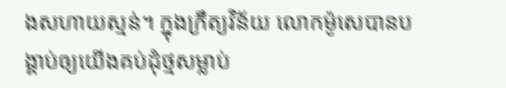ងសហាយស្មន់។ ក្នុងក្រឹត្យវិន័យ លោកម៉ូសេបានបង្គាប់ឲ្យយើងគប់ដុំថ្មសម្លាប់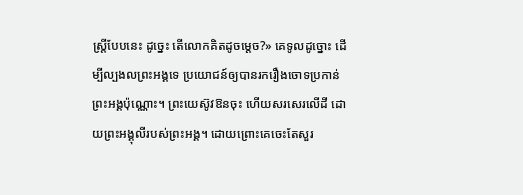ស្ត្រីបែបនេះ ដូច្នេះ តើលោកគិតដូចម្ដេច?» គេទូលដូច្នោះ ដើម្បីល្បងលព្រះអង្គទេ ប្រយោជន៍ឲ្យបានរករឿងចោទប្រកាន់ព្រះអង្គប៉ុណ្ណោះ។ ព្រះយេស៊ូវឱនចុះ ហើយសរសេរលើដី ដោយព្រះអង្គុលីរបស់ព្រះអង្គ។ ដោយព្រោះគេចេះតែសួរ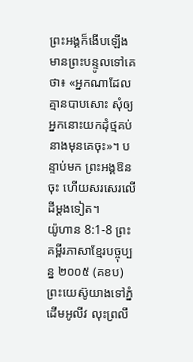ព្រះអង្គក៏ងើបឡើង មានព្រះបន្ទូលទៅគេថា៖ «អ្នកណាដែលគ្មានបាបសោះ សុំឲ្យអ្នកនោះយកដុំថ្មគប់នាងមុនគេចុះ»។ បន្ទាប់មក ព្រះអង្គឱនចុះ ហើយសរសេរលើដីម្តងទៀត។
យ៉ូហាន 8:1-8 ព្រះគម្ពីរភាសាខ្មែរបច្ចុប្បន្ន ២០០៥ (គខប)
ព្រះយេស៊ូយាងទៅភ្នំដើមអូលីវ លុះព្រលឹ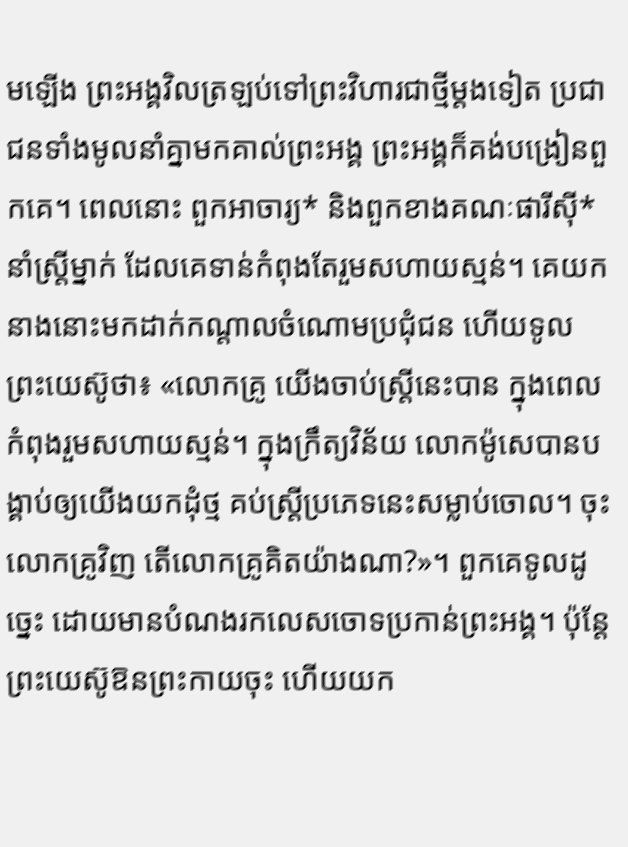មឡើង ព្រះអង្គវិលត្រឡប់ទៅព្រះវិហារជាថ្មីម្ដងទៀត ប្រជាជនទាំងមូលនាំគ្នាមកគាល់ព្រះអង្គ ព្រះអង្គក៏គង់បង្រៀនពួកគេ។ ពេលនោះ ពួកអាចារ្យ* និងពួកខាងគណៈផារីស៊ី*នាំស្ត្រីម្នាក់ ដែលគេទាន់កំពុងតែរួមសហាយស្មន់។ គេយកនាងនោះមកដាក់កណ្ដាលចំណោមប្រជុំជន ហើយទូលព្រះយេស៊ូថា៖ «លោកគ្រូ យើងចាប់ស្ត្រីនេះបាន ក្នុងពេលកំពុងរួមសហាយស្មន់។ ក្នុងក្រឹត្យវិន័យ លោកម៉ូសេបានបង្គាប់ឲ្យយើងយកដុំថ្ម គប់ស្ត្រីប្រភេទនេះសម្លាប់ចោល។ ចុះលោកគ្រូវិញ តើលោកគ្រូគិតយ៉ាងណា?»។ ពួកគេទូលដូច្នេះ ដោយមានបំណងរកលេសចោទប្រកាន់ព្រះអង្គ។ ប៉ុន្តែ ព្រះយេស៊ូឱនព្រះកាយចុះ ហើយយក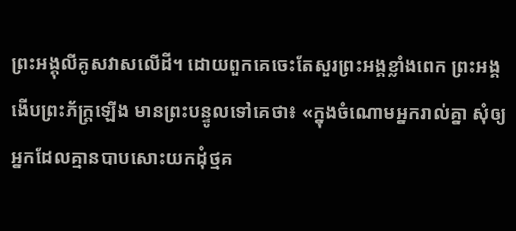ព្រះអង្គុលីគូសវាសលើដី។ ដោយពួកគេចេះតែសួរព្រះអង្គខ្លាំងពេក ព្រះអង្គងើបព្រះភ័ក្ត្រឡើង មានព្រះបន្ទូលទៅគេថា៖ «ក្នុងចំណោមអ្នករាល់គ្នា សុំឲ្យអ្នកដែលគ្មានបាបសោះយកដុំថ្មគ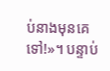ប់នាងមុនគេទៅ!»។ បន្ទាប់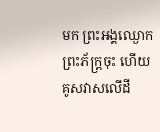មក ព្រះអង្គឈ្ងោកព្រះភ័ក្ត្រចុះ ហើយគូសវាសលើដី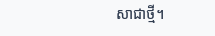សាជាថ្មី។